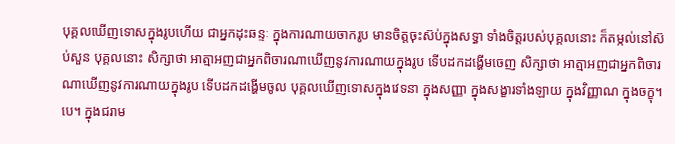បុគ្គលឃើញទោសក្នុងរូបហើយ ជាអ្នកដុះឆន្ទៈ ក្នុងការណាយចាករូប មានចិត្តចុះស៊ប់ក្នុងសទ្ធា ទាំងចិត្តរបស់បុគ្គលនោះ ក៏តម្កល់នៅស៊ប់សួន បុគ្គលនោះ សិក្សាថា អាត្មាអញជាអ្នកពិចារណាឃើញនូវការណាយក្នុងរូប ទើបដកដង្ហើមចេញ សិក្សាថា អាត្មាអញជាអ្នកពិចារណាឃើញនូវការណាយក្នុងរូប ទើបដកដង្ហើមចូល បុគ្គលឃើញទោសក្នុងវេទនា ក្នុងសញ្ញា ក្នុងសង្ខារទាំងឡាយ ក្នុងវិញ្ញាណ ក្នុងចក្ខុ។បេ។ ក្នុងជរាម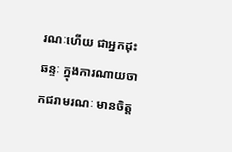រណៈហើយ ជាអ្នកដុះឆន្ទៈ ក្នុងការណាយចាកជរាមរណៈ មានចិត្ត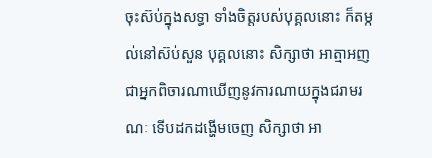ចុះស៊ប់ក្នុងសទ្ធា ទាំងចិត្តរបស់បុគ្គលនោះ ក៏តម្កល់នៅស៊ប់សួន បុគ្គលនោះ សិក្សាថា អាត្មាអញជាអ្នកពិចារណាឃើញនូវការណាយក្នុងជរាមរណៈ ទើបដកដង្ហើមចេញ សិក្សាថា អា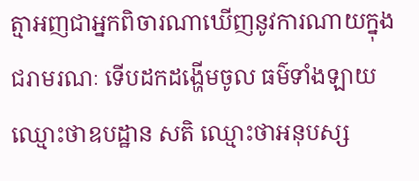ត្មាអញជាអ្នកពិចារណាឃើញនូវការណាយក្នុងជរាមរណៈ ទើបដកដង្ហើមចូល ធម៌ទាំងឡាយ ឈ្មោះថាឧបដ្ឋាន សតិ ឈ្មោះថាអនុបស្ស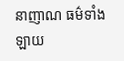នាញាណ ធម៌ទាំងឡាយ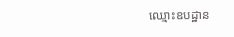ឈ្មោះឧបដ្ឋាន